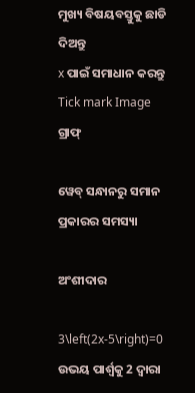ମୁଖ୍ୟ ବିଷୟବସ୍ତୁକୁ ଛାଡି ଦିଅନ୍ତୁ
x ପାଇଁ ସମାଧାନ କରନ୍ତୁ
Tick mark Image
ଗ୍ରାଫ୍

ୱେବ୍ ସନ୍ଧାନରୁ ସମାନ ପ୍ରକାରର ସମସ୍ୟା

ଅଂଶୀଦାର

3\left(2x-5\right)=0
ଉଭୟ ପାର୍ଶ୍ୱକୁ 2 ଦ୍ୱାରା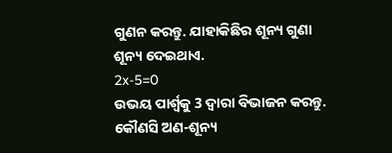ଗୁଣନ କରନ୍ତୁ. ଯାହାକିଛିର ଶୂନ୍ୟ ଗୁଣା ଶୂନ୍ୟ ଦେଇଥାଏ.
2x-5=0
ଉଭୟ ପାର୍ଶ୍ୱକୁ 3 ଦ୍ୱାରା ବିଭାଜନ କରନ୍ତୁ. କୌଣସି ଅଣ-ଶୂନ୍ୟ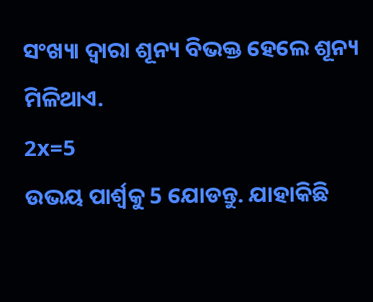ସଂଖ୍ୟା ଦ୍ୱାରା ଶୂନ୍ୟ ବିଭକ୍ତ ହେଲେ ଶୂନ୍ୟ ମିଳିଥାଏ.
2x=5
ଉଭୟ ପାର୍ଶ୍ଵକୁ 5 ଯୋଡନ୍ତୁ. ଯାହାକିଛି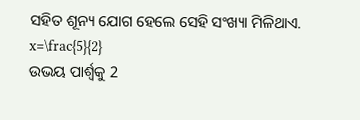ସହିତ ଶୂନ୍ୟ ଯୋଗ ହେଲେ ସେହି ସଂଖ୍ୟା ମିଳିଥାଏ.
x=\frac{5}{2}
ଉଭୟ ପାର୍ଶ୍ୱକୁ 2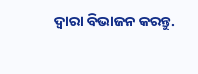ଦ୍ୱାରା ବିଭାଜନ କରନ୍ତୁ.